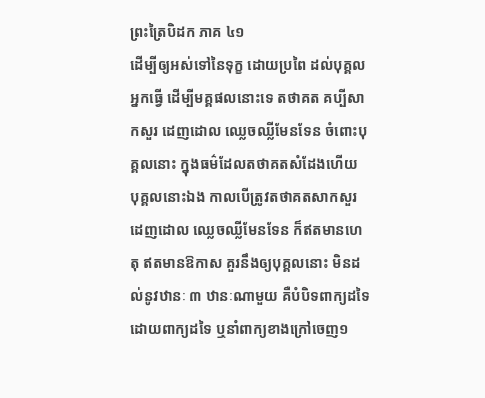ព្រះត្រៃបិដក ភាគ ៤១
ដើម្បីឲ្យអស់ទៅនៃទុក្ខ ដោយប្រពៃ ដល់បុគ្គលអ្នកធ្វើ ដើម្បីមគ្គផលនោះទេ តថាគត គប្បីសាកសួរ ដេញដោល ឈ្លេចឈ្លីមែនទែន ចំពោះបុគ្គលនោះ ក្នុងធម៌ដែលតថាគតសំដែងហើយ បុគ្គលនោះឯង កាលបើត្រូវតថាគតសាកសួរ ដេញដោល ឈ្លេចឈ្លីមែនទែន ក៏ឥតមានហេតុ ឥតមានឱកាស គួរនឹងឲ្យបុគ្គលនោះ មិនដល់នូវឋានៈ ៣ ឋានៈណាមួយ គឺបំបិទពាក្យដទៃ ដោយពាក្យដទៃ ឬនាំពាក្យខាងក្រៅចេញ១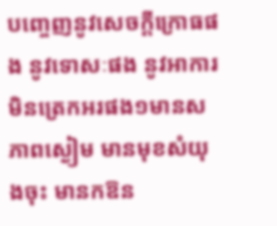បញ្ចេញនូវសេចក្ដីក្រោធផង នូវទោសៈផង នូវអាការមិនត្រេកអរផង១មានសភាពស្ងៀម មានមុខសំយុងចុះ មានកឱន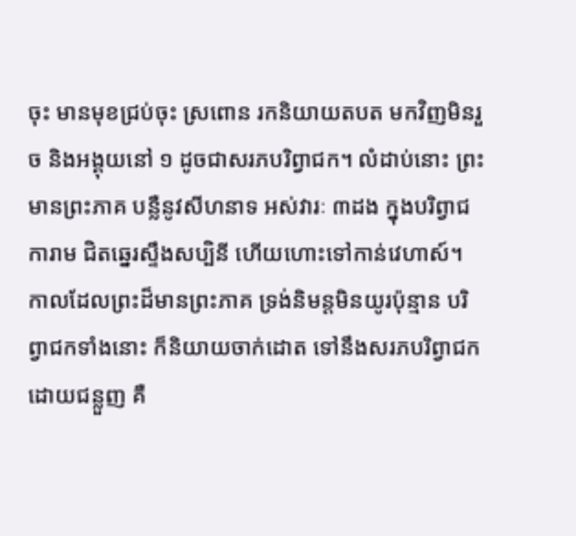ចុះ មានមុខជ្រប់ចុះ ស្រពោន រកនិយាយតបត មកវិញមិនរួច និងអង្គុយនៅ ១ ដូចជាសរភបរិព្វាជក។ លំដាប់នោះ ព្រះមានព្រះភាគ បន្លឺនូវសីហនាទ អស់វារៈ ៣ដង ក្នុងបរិព្វាជការាម ជិតឆ្នេរស្ទឹងសប្បិនី ហើយហោះទៅកាន់វេហាស៍។ កាលដែលព្រះដ៏មានព្រះភាគ ទ្រង់និមន្តមិនយូរប៉ុន្មាន បរិព្វាជកទាំងនោះ ក៏និយាយចាក់ដោត ទៅនឹងសរភបរិព្វាជក ដោយជន្លួញ គឺ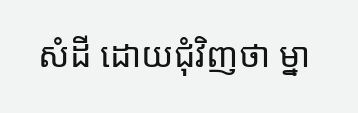សំដី ដោយជុំវិញថា ម្នា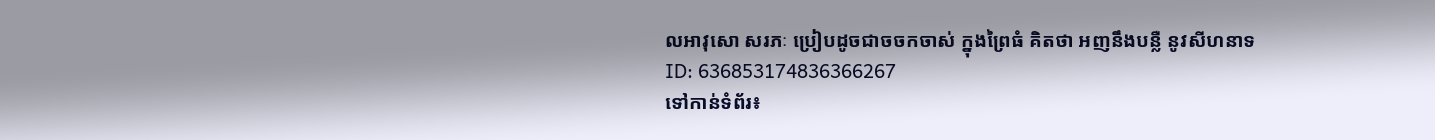លអាវុសោ សរភៈ ប្រៀបដូចជាចចកចាស់ ក្នុងព្រៃធំ គិតថា អញនឹងបន្លឺ នូវសីហនាទ
ID: 636853174836366267
ទៅកាន់ទំព័រ៖